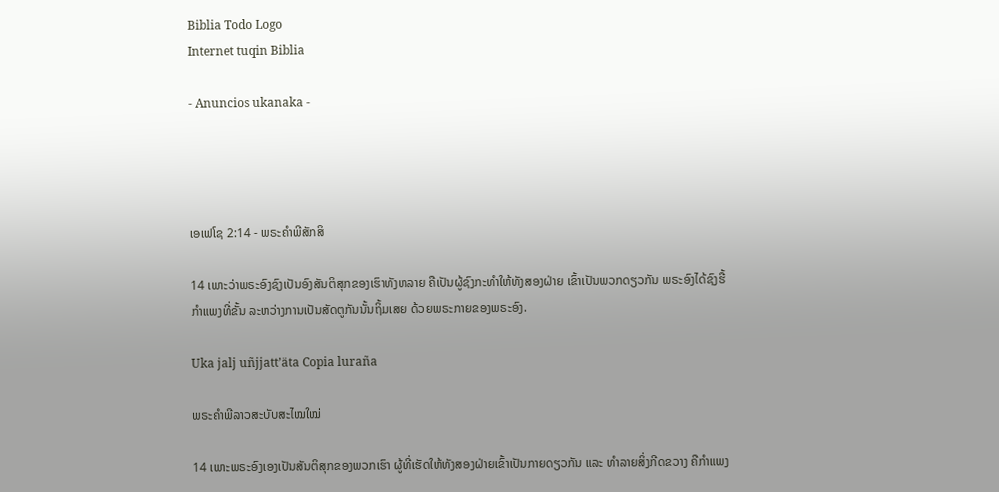Biblia Todo Logo
Internet tuqin Biblia

- Anuncios ukanaka -




ເອເຟໂຊ 2:14 - ພຣະຄຳພີສັກສິ

14 ເພາະວ່າພຣະອົງຊົງເປັນອົງສັນຕິສຸກຂອງເຮົາທັງຫລາຍ ຄືເປັນຜູ້ຊົງກະທຳໃຫ້ທັງສອງຝ່າຍ ເຂົ້າເປັນພວກດຽວກັນ ພຣະອົງໄດ້ຊົງຮື້ກຳແພງທີ່ຂັ້ນ ລະຫວ່າງການເປັນສັດຕູກັນນັ້ນຖິ້ມເສຍ ດ້ວຍພຣະກາຍຂອງພຣະອົງ.

Uka jalj uñjjattʼäta Copia luraña

ພຣະຄຳພີລາວສະບັບສະໄໝໃໝ່

14 ເພາະພຣະອົງເອງເປັນສັນຕິສຸກຂອງພວກເຮົາ ຜູ້ທີ່ເຮັດໃຫ້ທັງສອງຝ່າຍເຂົ້າເປັນກາຍດຽວກັນ ແລະ ທຳລາຍສິ່ງກີດຂວາງ ຄືກຳແພງ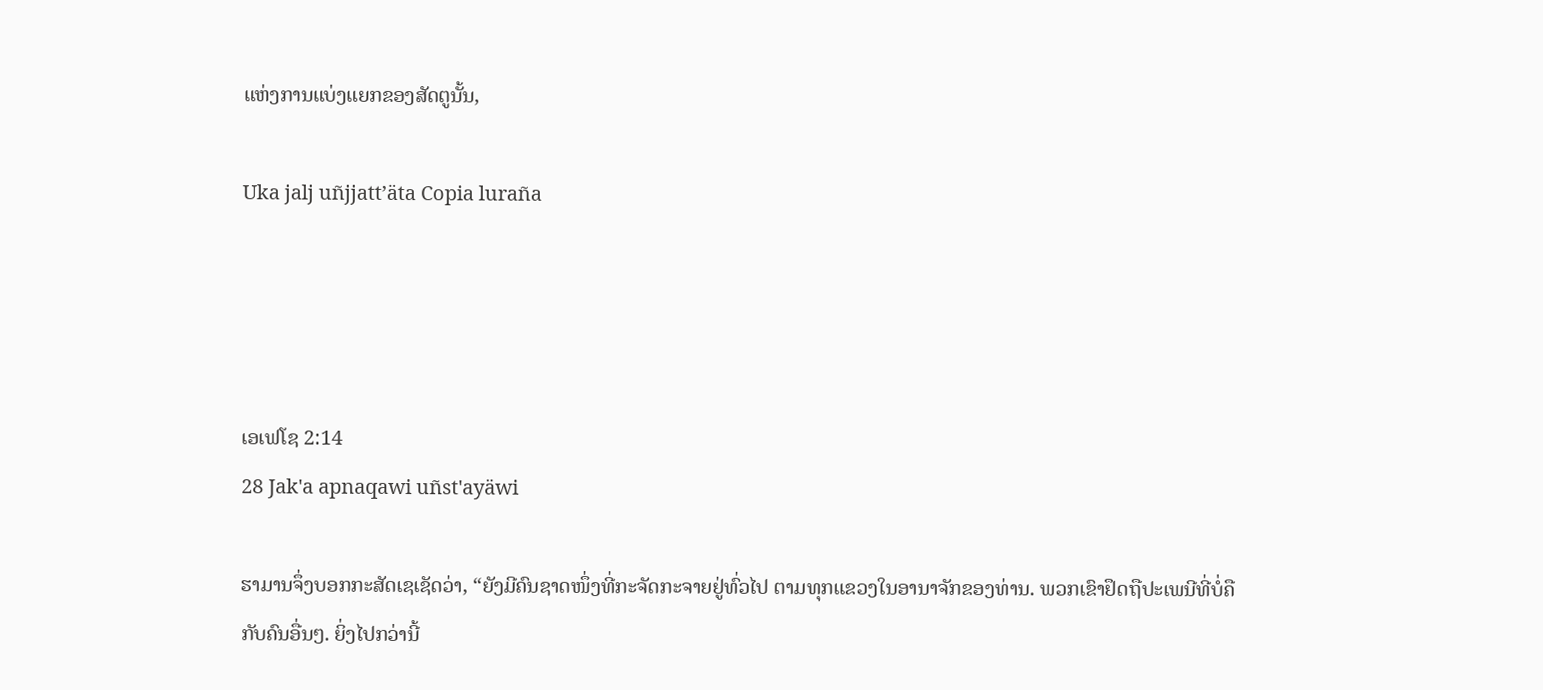ແຫ່ງການແບ່ງແຍກຂອງສັດຕູນັ້ນ,

Uka jalj uñjjattʼäta Copia luraña




ເອເຟໂຊ 2:14
28 Jak'a apnaqawi uñst'ayäwi

ຮາມານຈຶ່ງບອກກະສັດເຊເຊັດວ່າ, “ຍັງມີຄົນຊາດໜຶ່ງທີ່ກະຈັດກະຈາຍຢູ່ທົ່ວໄປ ຕາມທຸກແຂວງໃນອານາຈັກຂອງທ່ານ. ພວກເຂົາຢຶດຖືປະເພນີທີ່ບໍ່ຄືກັບຄົນອື່ນໆ. ຍິ່ງໄປກວ່ານີ້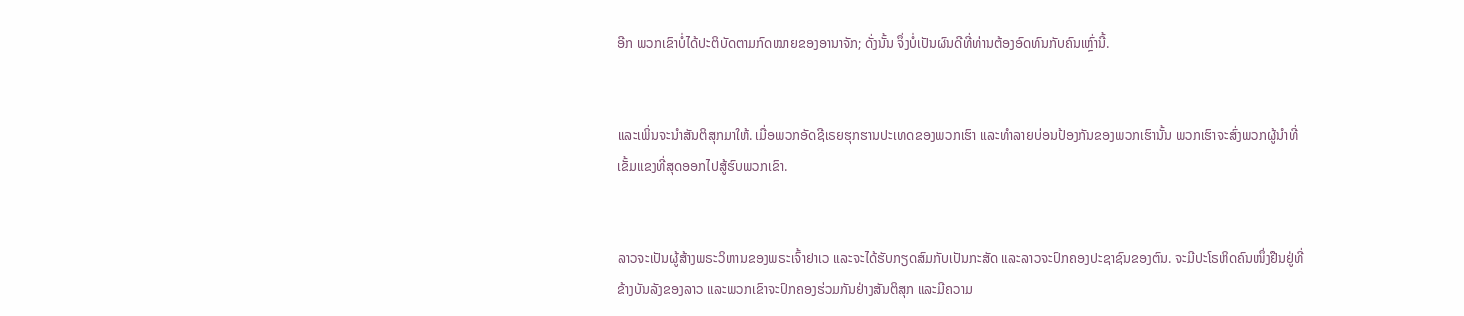ອີກ ພວກເຂົາບໍ່ໄດ້ປະຕິບັດຕາມກົດໝາຍຂອງອານາຈັກ; ດັ່ງນັ້ນ ຈຶ່ງບໍ່ເປັນຜົນດີທີ່ທ່ານຕ້ອງອົດທົນກັບຄົນເຫຼົ່ານີ້.


ແລະເພິ່ນຈະນຳສັນຕິສຸກມາໃຫ້. ເມື່ອພວກອັດຊີເຣຍຮຸກຮານປະເທດຂອງພວກເຮົາ ແລະທຳລາຍບ່ອນປ້ອງກັນຂອງພວກເຮົານັ້ນ ພວກເຮົາຈະສົ່ງພວກຜູ້ນຳທີ່ເຂັ້ມແຂງທີ່ສຸດອອກໄປສູ້ຮົບພວກເຂົາ.


ລາວຈະເປັນຜູ້ສ້າງພຣະວິຫານຂອງພຣະເຈົ້າຢາເວ ແລະຈະໄດ້ຮັບກຽດສົມກັບເປັນກະສັດ ແລະລາວຈະປົກຄອງປະຊາຊົນຂອງຕົນ. ຈະມີປະໂຣຫິດຄົນໜຶ່ງຢືນຢູ່ທີ່ຂ້າງບັນລັງຂອງລາວ ແລະພວກເຂົາຈະປົກຄອງຮ່ວມກັນຢ່າງສັນຕິສຸກ ແລະມີຄວາມ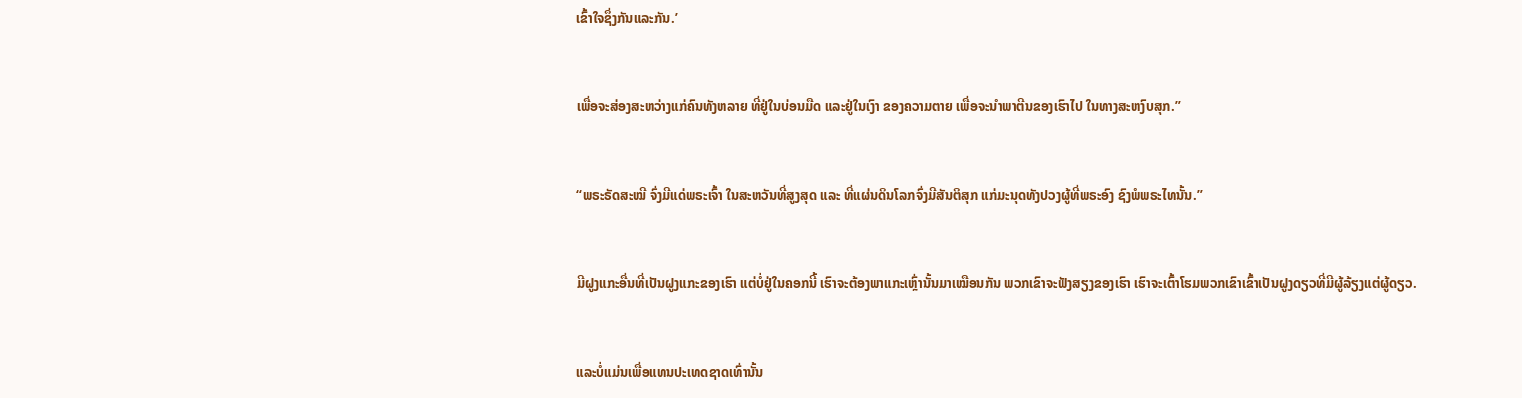ເຂົ້າໃຈຊຶ່ງກັນແລະກັນ.’


ເພື່ອຈະສ່ອງສະຫວ່າງແກ່ຄົນທັງຫລາຍ ທີ່ຢູ່ໃນບ່ອນມືດ ແລະຢູ່ໃນເງົາ ຂອງຄວາມຕາຍ ເພື່ອຈະນຳພາຕີນຂອງເຮົາໄປ ໃນທາງສະຫງົບສຸກ.”


“ພຣະຣັດສະໝີ ຈົ່ງມີແດ່ພຣະເຈົ້າ ໃນສະຫວັນທີ່ສູງສຸດ ແລະ ທີ່ແຜ່ນດິນໂລກຈົ່ງມີສັນຕິສຸກ ແກ່ມະນຸດທັງປວງຜູ້ທີ່ພຣະອົງ ຊົງພໍພຣະໄທນັ້ນ.”


ມີຝູງແກະອື່ນທີ່ເປັນຝູງແກະຂອງເຮົາ ແຕ່ບໍ່ຢູ່ໃນຄອກນີ້ ເຮົາຈະຕ້ອງພາແກະເຫຼົ່ານັ້ນມາເໝືອນກັນ ພວກເຂົາຈະຟັງສຽງຂອງເຮົາ ເຮົາຈະເຕົ້າໂຮມພວກເຂົາເຂົ້າເປັນຝູງດຽວທີ່ມີຜູ້ລ້ຽງແຕ່ຜູ້ດຽວ.


ແລະບໍ່ແມ່ນເພື່ອແທນປະເທດຊາດເທົ່ານັ້ນ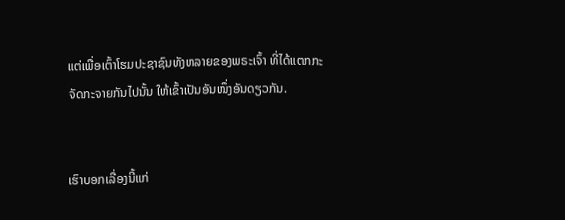ແຕ່ເພື່ອເຕົ້າໂຮມປະຊາຊົນທັງຫລາຍຂອງພຣະເຈົ້າ ທີ່ໄດ້ແຕກກະຈັດກະຈາຍກັນໄປນັ້ນ ໃຫ້ເຂົ້າເປັນອັນໜຶ່ງອັນດຽວກັນ.


ເຮົາບອກເລື່ອງນີ້ແກ່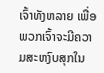ເຈົ້າທັງຫລາຍ ເພື່ອພວກເຈົ້າຈະມີຄວາມສະຫງົບສຸກໃນ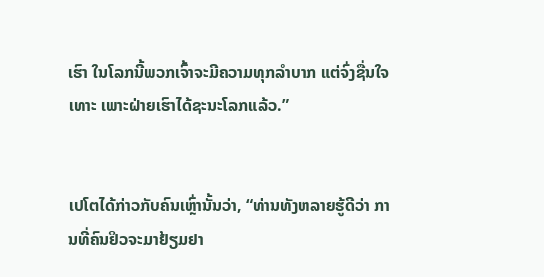ເຮົາ ໃນໂລກນີ້ພວກເຈົ້າຈະມີຄວາມທຸກລຳບາກ ແຕ່ຈົ່ງຊື່ນໃຈເທາະ ເພາະຝ່າຍເຮົາໄດ້ຊະນະໂລກແລ້ວ.”


ເປໂຕໄດ້ກ່າວກັບຄົນເຫຼົ່ານັ້ນວ່າ, “ທ່ານທັງຫລາຍຮູ້ດີວ່າ ການທີ່ຄົນຢິວຈະມາຢ້ຽມຢາ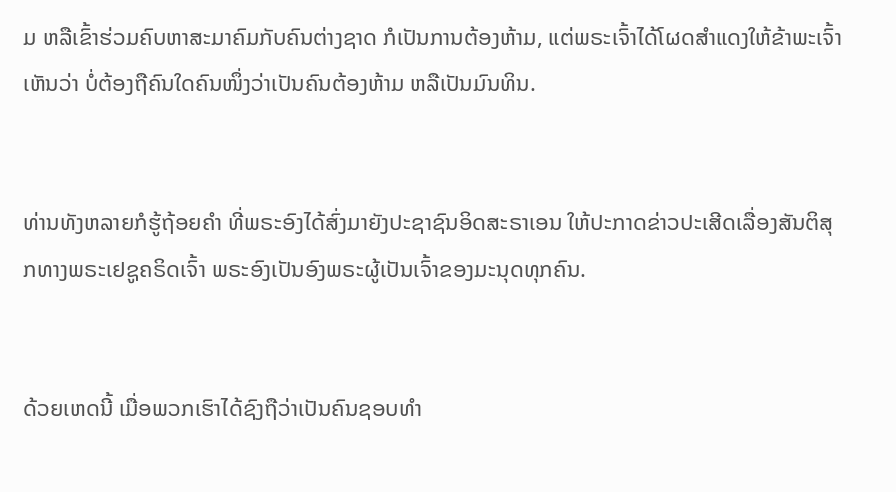ມ ຫລືເຂົ້າຮ່ວມຄົບຫາສະມາຄົມກັບຄົນຕ່າງຊາດ ກໍເປັນການຕ້ອງຫ້າມ, ແຕ່ພຣະເຈົ້າໄດ້ໂຜດສຳແດງໃຫ້ຂ້າພະເຈົ້າເຫັນວ່າ ບໍ່ຕ້ອງຖືຄົນໃດຄົນໜຶ່ງວ່າເປັນຄົນຕ້ອງຫ້າມ ຫລືເປັນມົນທິນ.


ທ່ານທັງຫລາຍກໍຮູ້ຖ້ອຍຄຳ ທີ່ພຣະອົງໄດ້ສົ່ງມາຍັງປະຊາຊົນອິດສະຣາເອນ ໃຫ້ປະກາດຂ່າວປະເສີດເລື່ອງສັນຕິສຸກທາງພຣະເຢຊູຄຣິດເຈົ້າ ພຣະອົງເປັນອົງພຣະຜູ້ເປັນເຈົ້າຂອງມະນຸດທຸກຄົນ.


ດ້ວຍເຫດນີ້ ເມື່ອພວກເຮົາໄດ້ຊົງຖືວ່າເປັນຄົນຊອບທຳ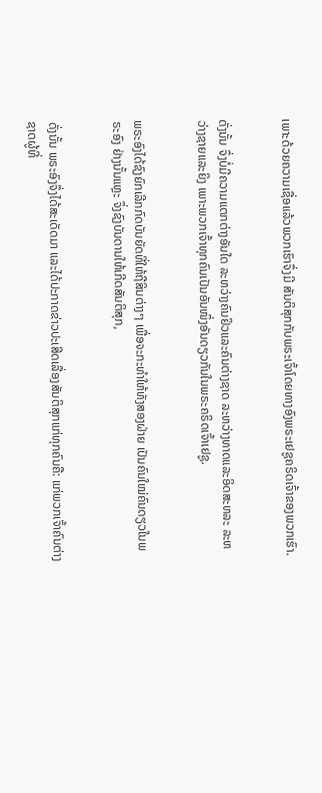ເພາະດ້ວຍຄວາມເຊື່ອແລ້ວພວກເຮົາຈຶ່ງມີ ສັນຕິສຸກກັບພຣະເຈົ້າໂດຍທາງອົງພຣະເຢຊູຄຣິດເຈົ້າຂອງພວກເຮົາ.


ດັ່ງນັ້ນ ຈຶ່ງບໍ່ມີຄວາມແຕກຕ່າງອັນໃດ ລະຫວ່າງຄົນຢິວແລະຄົນຕ່າງຊາດ ລະຫວ່າງທາດແລະອິດສະຫລະ ລະຫວ່າງຊາຍແລະຍິງ ເພາະພວກເຈົ້າທຸກຄົນເປັນອັນໜຶ່ງອັນດຽວກັນໃນພຣະຄຣິດເຈົ້າເຢຊູ.


ພຣະອົງໄດ້ຊົງຍົກເລີກກົດບັນຍັດທີ່ໃຫ້ຖືສິນຕ່າງໆ ເພື່ອຈະກະທຳໃຫ້ທັງສອງຝ່າຍ ເປັນຄົນໃໝ່ຄົນດຽວໃນພຣະອົງ ຢ່າງນັ້ນແຫຼະ ຈຶ່ງຊົງບັນດານໃຫ້ເກີດສັນຕິສຸກ,


ດັ່ງນັ້ນ ພຣະອົງຈຶ່ງໄດ້ສະເດັດມາ ແລະໄດ້ປະກາດຂ່າວປະເສີດເລື່ອງສັນຕິສຸກແກ່ທຸກຄົນຄື: ແກ່ພວກເຈົ້າຄົນຕ່າງຊາດຜູ້ທີ່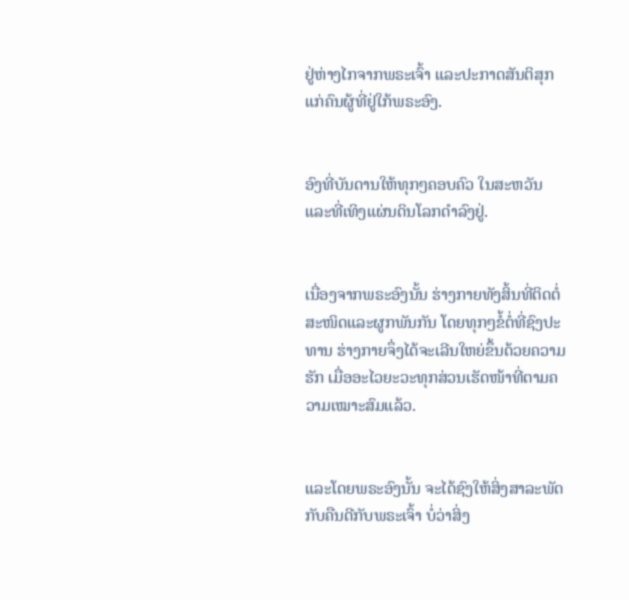ຢູ່ຫ່າງໄກຈາກພຣະເຈົ້າ ແລະປະກາດສັນຕິສຸກແກ່ຄົນຜູ້ທີ່ຢູ່ໃກ້ພຣະອົງ.


ອົງທີ່ບັນດານໃຫ້ທຸກໆຄອບຄົວ ໃນສະຫວັນແລະທີ່ເທິງແຜ່ນດິນໂລກດຳລົງຢູ່.


ເນື່ອງຈາກພຣະອົງນັ້ນ ຮ່າງກາຍທັງສິ້ນທີ່ຕິດຕໍ່ສະໜິດແລະຜູກພັນກັນ ໂດຍທຸກໆຂໍ້ຕໍ່ທີ່ຊົງປະທານ ຮ່າງກາຍຈຶ່ງໄດ້ຈະເລີນໃຫຍ່ຂຶ້ນດ້ວຍຄວາມຮັກ ເມື່ອອະໄວຍະວະທຸກສ່ວນເຮັດໜ້າທີ່ຕາມຄວາມເໝາະສົມແລ້ວ.


ແລະໂດຍພຣະອົງນັ້ນ ຈະໄດ້ຊົງໃຫ້ສິ່ງສາລະພັດກັບຄືນດີກັບພຣະເຈົ້າ ບໍ່ວ່າສິ່ງ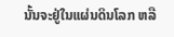ນັ້ນຈະຢູ່ໃນແຜ່ນດິນໂລກ ຫລື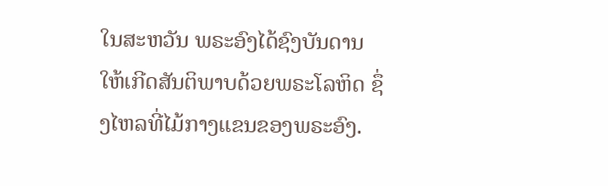ໃນສະຫວັນ ພຣະອົງໄດ້ຊົງບັນດານໃຫ້ເກີດສັນຕິພາບດ້ວຍພຣະໂລຫິດ ຊຶ່ງໄຫລທີ່ໄມ້ກາງແຂນຂອງພຣະອົງ.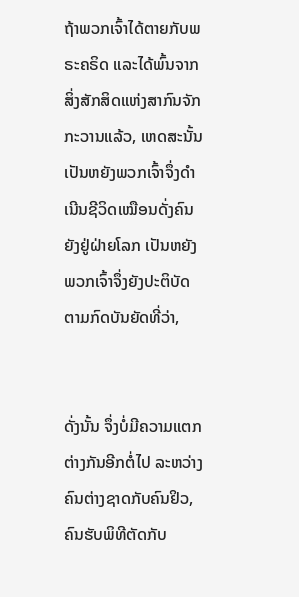ຖ້າພວກເຈົ້າໄດ້ຕາຍກັບພຣະຄຣິດ ແລະໄດ້ພົ້ນຈາກສິ່ງສັກສິດແຫ່ງສາກົນຈັກກະວານແລ້ວ, ເຫດສະນັ້ນ ເປັນຫຍັງພວກເຈົ້າຈຶ່ງດຳເນີນຊີວິດເໝືອນດັ່ງຄົນຍັງຢູ່ຝ່າຍໂລກ ເປັນຫຍັງພວກເຈົ້າຈຶ່ງຍັງປະຕິບັດຕາມກົດບັນຍັດທີ່ວ່າ,


ດັ່ງນັ້ນ ຈຶ່ງບໍ່ມີຄວາມແຕກຕ່າງກັນອີກຕໍ່ໄປ ລະຫວ່າງຄົນຕ່າງຊາດກັບຄົນຢິວ, ຄົນຮັບພິທີຕັດກັບ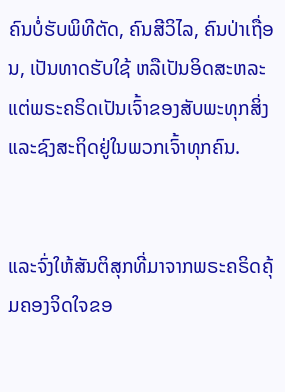ຄົນບໍ່ຮັບພິທີຕັດ, ຄົນສີວິໄລ, ຄົນປ່າເຖື່ອນ, ເປັນທາດຮັບໃຊ້ ຫລືເປັນອິດສະຫລະ ແຕ່ພຣະຄຣິດເປັນເຈົ້າຂອງສັບພະທຸກສິ່ງ ແລະຊົງສະຖິດຢູ່ໃນພວກເຈົ້າທຸກຄົນ.


ແລະຈົ່ງໃຫ້ສັນຕິສຸກທີ່ມາຈາກພຣະຄຣິດຄຸ້ມຄອງຈິດໃຈຂອ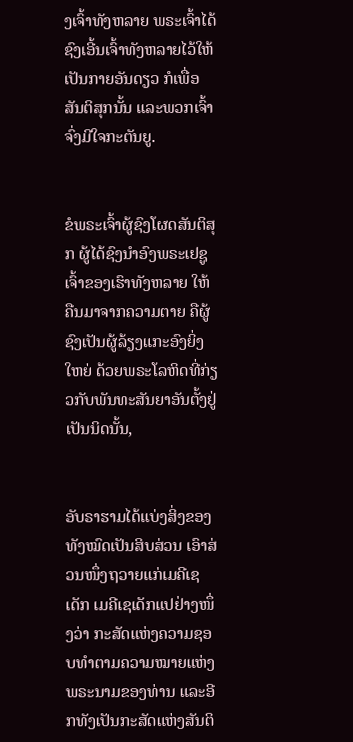ງເຈົ້າທັງຫລາຍ ພຣະເຈົ້າໄດ້ຊົງເອີ້ນເຈົ້າທັງຫລາຍໄວ້ໃຫ້ເປັນກາຍອັນດຽວ ກໍເພື່ອສັນຕິສຸກນັ້ນ ແລະພວກເຈົ້າຈົ່ງມີໃຈກະຕັນຍູ.


ຂໍພຣະເຈົ້າຜູ້ຊົງໂຜດສັນຕິສຸກ ຜູ້ໄດ້ຊົງນຳອົງພຣະເຢຊູເຈົ້າຂອງເຮົາທັງຫລາຍ ໃຫ້ຄືນມາຈາກຄວາມຕາຍ ຄືຜູ້ຊົງເປັນຜູ້ລ້ຽງແກະອົງຍິ່ງໃຫຍ່ ດ້ວຍພຣະໂລຫິດທີ່ກ່ຽວກັບພັນທະສັນຍາອັນຕັ້ງຢູ່ເປັນນິດນັ້ນ,


ອັບຣາຮາມໄດ້ແບ່ງສິ່ງຂອງທັງໝົດເປັນສິບສ່ວນ ເອົາສ່ວນໜຶ່ງຖວາຍແກ່ເມຄີເຊເດັກ ເມຄີເຊເດັກແປຢ່າງໜຶ່ງວ່າ ກະສັດແຫ່ງຄວາມຊອບທຳຕາມຄວາມໝາຍແຫ່ງພຣະນາມຂອງທ່ານ ແລະອີກທັງເປັນກະສັດແຫ່ງສັນຕິ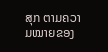ສຸກ ຕາມຄວາມໝາຍຂອງ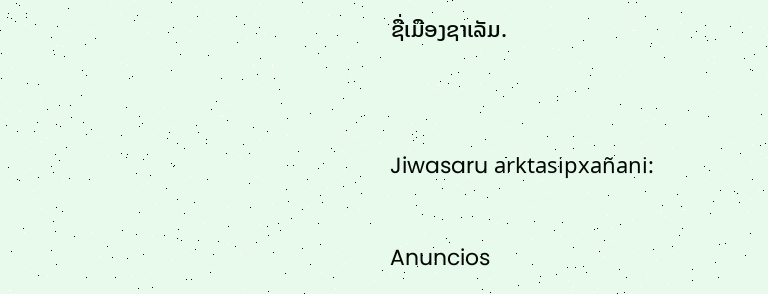ຊື່ເມືອງຊາເລັມ.


Jiwasaru arktasipxañani:

Anuncios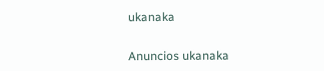ukanaka


Anuncios ukanaka